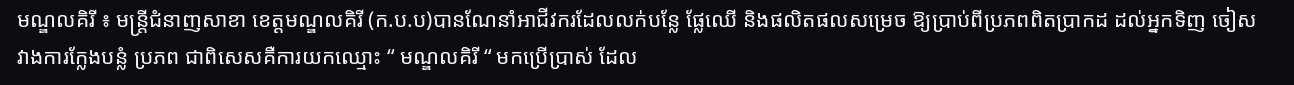មណ្ឌលគិរី ៖ មន្រ្តីជំនាញសាខា ខេត្តមណ្ឌលគិរី (ក.ប.ប)បានណែនាំអាជីវករដែលលក់បន្លែ ផ្លែឈើ និងផលិតផលសម្រេច ឱ្យប្រាប់ពីប្រភពពិតប្រាកដ ដល់អ្នកទិញ ចៀសវាងការក្លែងបន្លំ ប្រភព ជាពិសេសគឺការយកឈ្មោះ “ មណ្ឌលគិរី “ មកប្រើប្រាស់ ដែល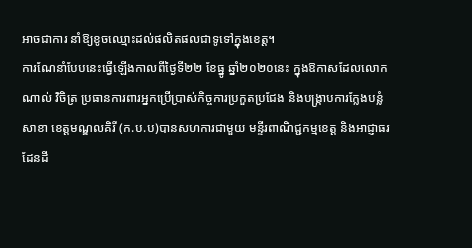អាចជាការ នាំឱ្យខូចឈ្មោះដល់ផលិតផលជាទូទៅក្នុងខេត្ត។
ការណែនាំបែបនេះធ្វើឡើងកាលពីថ្ងៃទី២២ ខែធ្នូ ឆ្នាំ២០២០នេះ ក្នុងឱកាសដែលលោក ណាល់ វិចិត្រ ប្រធានការពារអ្នកប្រើប្រាស់កិច្ចការប្រកួតប្រជែង និងបង្រ្កាបការក្លែងបន្លំ សាខា ខេត្តមណ្ឌលគិរី (ក.ប.ប)បានសហការជាមួយ មន្ទីរពាណិជ្ជកម្មខេត្ត និងអាជ្ញាធរដែនដី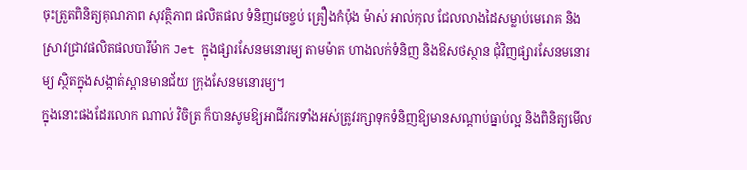ចុះត្រួតពិនិត្យគុណភាព សុវត្ថិភាព ផលិតផល ទំនិញវេចខ្ចប់ គ្រឿងកំប៉ុង ម៉ាស់ អាល់កុល ជែលលាងដៃសម្លាប់មេរោគ និងស្រាវជ្រាវផលិតផលបារីម៉ាក Jet ក្នុងផ្សារសែនមនោរម្យ តាមម៉ាត ហាងលក់ទំនិញ និងឱសថស្ថាន ជុំវិញផ្សារសែនមនោរម្យ ស្ថិតក្នុងសង្កាត់ស្ពានមានជ័យ ក្រុងសែនមនោរម្យ។
ក្នុងនោះផងដែរលោក ណាល់ វិចិត្រ ក៏បានសូមឱ្យអាជីវករទាំងអស់ត្រូវរក្សាទុកទំនិញឱ្យមានសណ្តាប់ធ្នាប់ល្អ និងពិនិត្យមើល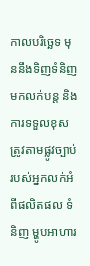កាលបរិច្ឆេទ មុននឹងទិញទំនិញមកលក់បន្ត និងការទទួលខុសត្រូវតាមផ្លូវច្បាប់ របស់អ្នកលក់អំពីផលិតផល ទំនិញ ម្ហូបអាហារ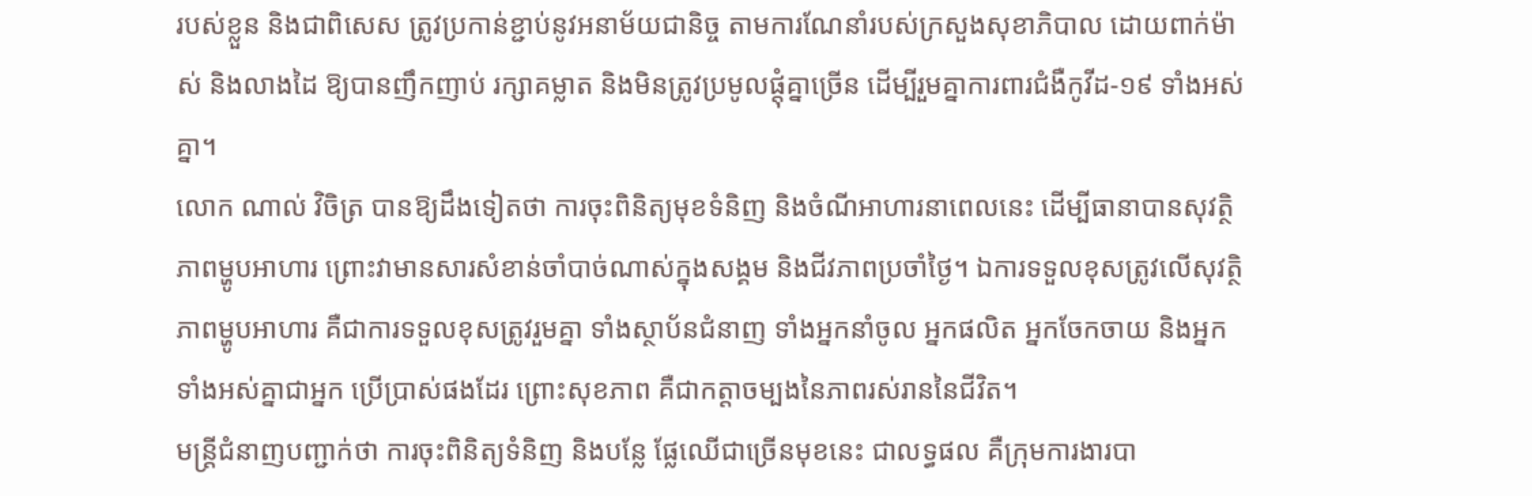របស់ខ្លួន និងជាពិសេស ត្រូវប្រកាន់ខ្ជាប់នូវអនាម័យជានិច្ច តាមការណែនាំរបស់ក្រសួងសុខាភិបាល ដោយពាក់ម៉ាស់ និងលាងដៃ ឱ្យបានញឹកញាប់ រក្សាគម្លាត និងមិនត្រូវប្រមូលផ្តុំគ្នាច្រើន ដើម្បីរួមគ្នាការពារជំងឺកូវីដ-១៩ ទាំងអស់គ្នា។
លោក ណាល់ វិចិត្រ បានឱ្យដឹងទៀតថា ការចុះពិនិត្យមុខទំនិញ និងចំណីអាហារនាពេលនេះ ដើម្បីធានាបានសុវត្ថិភាពម្ហូបអាហារ ព្រោះវាមានសារសំខាន់ចាំបាច់ណាស់ក្នុងសង្គម និងជីវភាពប្រចាំថ្ងៃ។ ឯការទទួលខុសត្រូវលើសុវត្ថិភាពម្ហូបអាហារ គឺជាការទទួលខុសត្រូវរួមគ្នា ទាំងស្ថាប័នជំនាញ ទាំងអ្នកនាំចូល អ្នកផលិត អ្នកចែកចាយ និងអ្នកទាំងអស់គ្នាជាអ្នក ប្រើប្រាស់ផងដែរ ព្រោះសុខភាព គឺជាកត្តាចម្បងនៃភាពរស់រាននៃជីវិត។
មន្រ្តីជំនាញបញ្ជាក់ថា ការចុះពិនិត្យទំនិញ និងបន្លែ ផ្លែឈើជាច្រើនមុខនេះ ជាលទ្ធផល គឺក្រុមការងារបា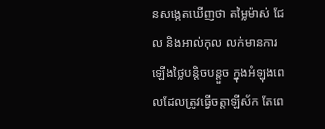នសង្កេតឃើញថា តម្លៃម៉ាស់ ជែល និងអាល់កុល លក់មានការឡើងថ្លៃបន្តិចបន្តួច ក្នុងអំឡុងពេលដែលត្រូវធ្វើចត្តាឡីស័ក តែពេ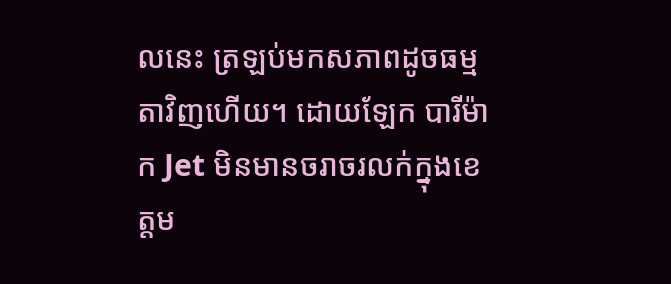លនេះ ត្រឡប់មកសភាពដូចធម្មតាវិញហើយ។ ដោយឡែក បារីម៉ាក Jet មិនមានចរាចរលក់ក្នុងខេត្តម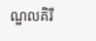ណ្ឌលគិរី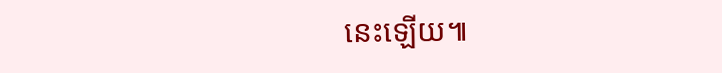នេះឡើយ៕